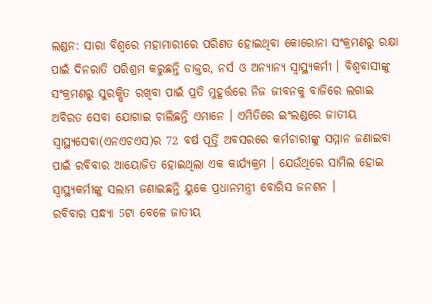ଲଣ୍ଡନ: ସାରା ବିଶ୍ବରେ ମହାମାରୀରେ ପରିଣତ ହୋଇଥିବା କୋରୋନା ସଂକ୍ରମଣରୁ ରକ୍ଷା ପାଇଁ ଦିନରାତି ପରିଶ୍ରମ କରୁଛନ୍ତି ଡାକ୍ତର, ନର୍ସ ଓ ଅନ୍ୟାନ୍ୟ ସ୍ବାସ୍ଥ୍ୟକର୍ମୀ । ବିଶ୍ବବାସୀଙ୍କୁ ସଂକ୍ରମଣରୁ ସୁରକ୍ଷିତ ରଖିବା ପାଇଁ ପ୍ରତି ମୁହୂର୍ତ୍ତରେ ନିଜ ଜୀବନକୁ ବାଜିରେ ଲଗାଇ ଅବିରତ ସେବା ଯୋଗାଇ ଚାଲିଛନ୍ତି ଏମାନେ । ଏମିତିରେ ଇଂଲଣ୍ଡରେ ଜାତୀୟ ସ୍ବାସ୍ଥ୍ୟସେବା(ଏନଏଚଏସ)ର 72 ବର୍ଷ ପୂର୍ତ୍ତି ଅବସରରେ କର୍ମଚାରୀଙ୍କୁ ସମ୍ମାନ ଜଣାଇବା ପାଇଁ ରବିବାର ଆୟୋଜିତ ହୋଇଥିଲା ଏକ କାର୍ଯ୍ୟକ୍ରମ । ଯେଉଁଥିରେ ସାମିଲ ହୋଇ ସ୍ବାସ୍ଥ୍ୟକର୍ମୀଙ୍କୁ ସଲାମ ଜଣାଇଛନ୍ତି ୟୁକେ ପ୍ରଧାନମନ୍ତ୍ରୀ ବୋରିସ ଜନଶନ ।
ରବିବାର ସନ୍ଧ୍ୟା 5ଟା ବେଳେ ଜାତୀୟ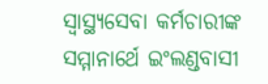ସ୍ବାସ୍ଥ୍ୟସେବା କର୍ମଚାରୀଙ୍କ ସମ୍ମାନାର୍ଥେ ଇଂଲଣ୍ଡବାସୀ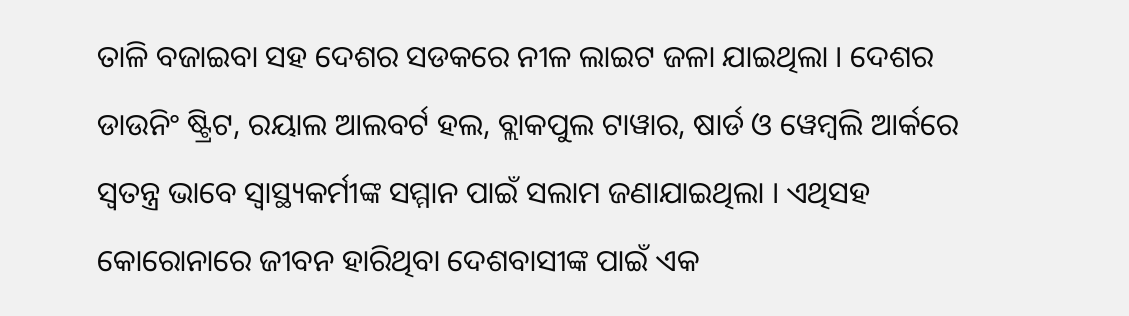ତାଳି ବଜାଇବା ସହ ଦେଶର ସଡକରେ ନୀଳ ଲାଇଟ ଜଳା ଯାଇଥିଲା । ଦେଶର ଡାଉନିଂ ଷ୍ଟ୍ରିଟ, ରୟାଲ ଆଲବର୍ଟ ହଲ, ବ୍ଲାକପୁଲ ଟାୱାର, ଷାର୍ଡ ଓ ୱେମ୍ବଲି ଆର୍କରେ ସ୍ବତନ୍ତ୍ର ଭାବେ ସ୍ବାସ୍ଥ୍ୟକର୍ମୀଙ୍କ ସମ୍ମାନ ପାଇଁ ସଲାମ ଜଣାଯାଇଥିଲା । ଏଥିସହ କୋରୋନାରେ ଜୀବନ ହାରିଥିବା ଦେଶବାସୀଙ୍କ ପାଇଁ ଏକ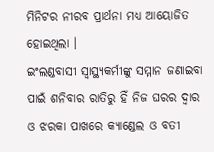ମିନିଟର ନୀରବ ପ୍ରାର୍ଥନା ମଧ୍ୟ ଆୟୋଜିତ ହୋଇଥିଲା ।
ଇଂଲଣ୍ଡବାସୀ ସ୍ବାସ୍ଥ୍ୟକର୍ମୀଙ୍କୁ ସମ୍ମାନ ଜଣାଇବା ପାଇଁ ଶନିବାର ରାତିରୁ ହିଁ ନିଜ ଘରର ଦ୍ବାର ଓ ଝରକା ପାଖରେ କ୍ୟାଣ୍ଡେଲ ଓ ବତୀ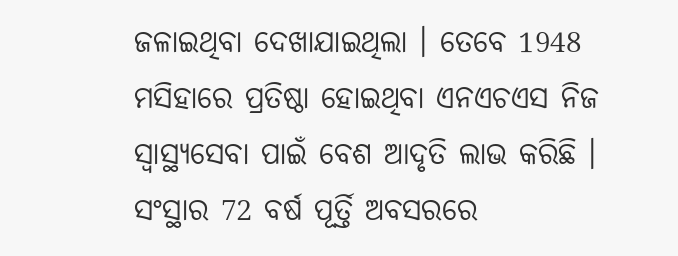ଜଳାଇଥିବା ଦେଖାଯାଇଥିଲା । ତେବେ 1948 ମସିହାରେ ପ୍ରତିଷ୍ଠା ହୋଇଥିବା ଏନଏଚଏସ ନିଜ ସ୍ବାସ୍ଥ୍ୟସେବା ପାଇଁ ବେଶ ଆଦୃତି ଲାଭ କରିଛି । ସଂସ୍ଥାର 72 ବର୍ଷ ପୂର୍ତ୍ତି ଅବସରରେ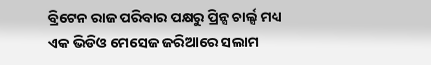ବ୍ରିଟେନ ରାଜ ପରିବାର ପକ୍ଷରୁ ପ୍ରିନ୍ସ ଚାର୍ଲ୍ସ ମଧ୍ୟ ଏକ ଭିଡିଓ ମେସେଜ ଜରିଆରେ ସଲାମ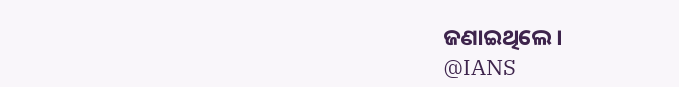ଜଣାଇଥିଲେ ।
@IANS